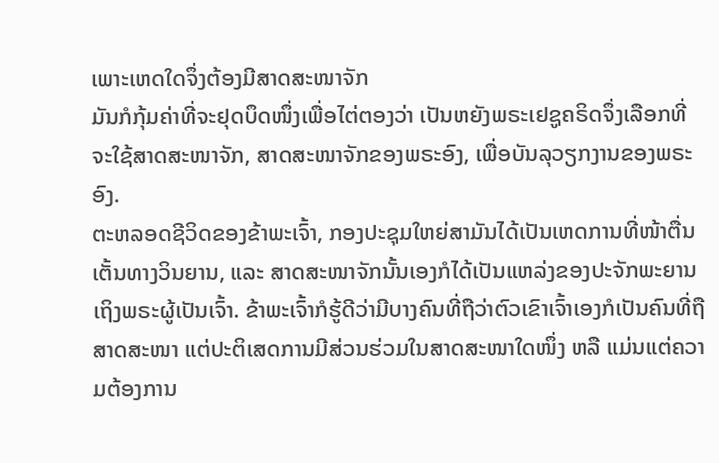ເພາະເຫດໃດຈຶ່ງຕ້ອງມີສາດສະໜາຈັກ
ມັນກໍກຸ້ມຄ່າທີ່ຈະຢຸດບຶດໜຶ່ງເພື່ອໄຕ່ຕອງວ່າ ເປັນຫຍັງພຣະເຢຊູຄຣິດຈຶ່ງເລືອກທີ່ຈະໃຊ້ສາດສະໜາຈັກ, ສາດສະໜາຈັກຂອງພຣະອົງ, ເພື່ອບັນລຸວຽກງານຂອງພຣະອົງ.
ຕະຫລອດຊີວິດຂອງຂ້າພະເຈົ້າ, ກອງປະຊຸມໃຫຍ່ສາມັນໄດ້ເປັນເຫດການທີ່ໜ້າຕື່ນເຕັ້ນທາງວິນຍານ, ແລະ ສາດສະໜາຈັກນັ້ນເອງກໍໄດ້ເປັນແຫລ່ງຂອງປະຈັກພະຍານເຖິງພຣະຜູ້ເປັນເຈົ້າ. ຂ້າພະເຈົ້າກໍຮູ້ດີວ່າມີບາງຄົນທີ່ຖືວ່າຕົວເຂົາເຈົ້າເອງກໍເປັນຄົນທີ່ຖືສາດສະໜາ ແຕ່ປະຕິເສດການມີສ່ວນຮ່ວມໃນສາດສະໜາໃດໜຶ່ງ ຫລື ແມ່ນແຕ່ຄວາມຕ້ອງການ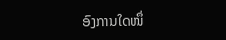ອົງການໃດໜຶ່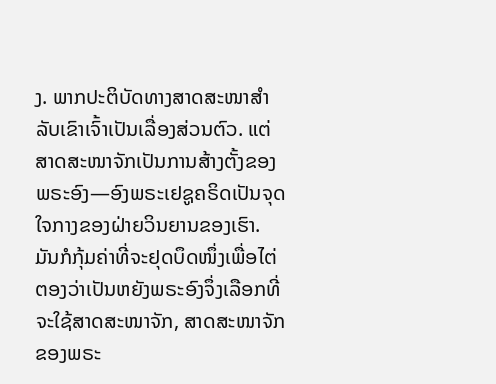ງ. ພາກປະຕິບັດທາງສາດສະໜາສຳລັບເຂົາເຈົ້າເປັນເລື່ອງສ່ວນຕົວ. ແຕ່ສາດສະໜາຈັກເປັນການສ້າງຕັ້ງຂອງພຣະອົງ—ອົງພຣະເຢຊູຄຣິດເປັນຈຸດໃຈກາງຂອງຝ່າຍວິນຍານຂອງເຮົາ. ມັນກໍກຸ້ມຄ່າທີ່ຈະຢຸດບຶດໜຶ່ງເພື່ອໄຕ່ຕອງວ່າເປັນຫຍັງພຣະອົງຈຶ່ງເລືອກທີ່ຈະໃຊ້ສາດສະໜາຈັກ, ສາດສະໜາຈັກຂອງພຣະ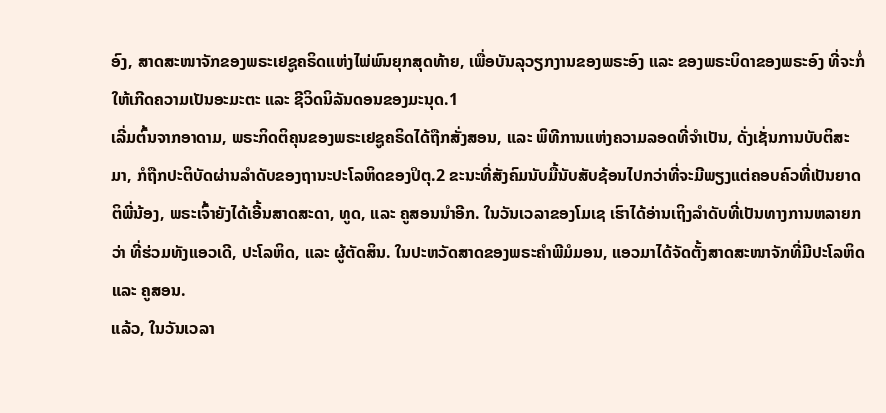ອົງ, ສາດສະໜາຈັກຂອງພຣະເຢຊູຄຣິດແຫ່ງໄພ່ພົນຍຸກສຸດທ້າຍ, ເພື່ອບັນລຸວຽກງານຂອງພຣະອົງ ແລະ ຂອງພຣະບິດາຂອງພຣະອົງ ທີ່ຈະກໍ່ໃຫ້ເກີດຄວາມເປັນອະມະຕະ ແລະ ຊີວິດນິລັນດອນຂອງມະນຸດ.1
ເລີ່ມຕົ້ນຈາກອາດາມ, ພຣະກິດຕິຄຸນຂອງພຣະເຢຊູຄຣິດໄດ້ຖືກສັ່ງສອນ, ແລະ ພິທີການແຫ່ງຄວາມລອດທີ່ຈຳເປັນ, ດັ່ງເຊັ່ນການບັບຕິສະມາ, ກໍຖືກປະຕິບັດຜ່ານລຳດັບຂອງຖານະປະໂລຫິດຂອງປິຕຸ.2 ຂະນະທີ່ສັງຄົມນັບມື້ນັບສັບຊ້ອນໄປກວ່າທີ່ຈະມີພຽງແຕ່ຄອບຄົວທີ່ເປັນຍາດຕິພີ່ນ້ອງ, ພຣະເຈົ້າຍັງໄດ້ເອີ້ນສາດສະດາ, ທູດ, ແລະ ຄູສອນນຳອີກ. ໃນວັນເວລາຂອງໂມເຊ ເຮົາໄດ້ອ່ານເຖິງລຳດັບທີ່ເປັນທາງການຫລາຍກວ່າ ທີ່ຮ່ວມທັງແອວເດີ, ປະໂລຫິດ, ແລະ ຜູ້ຕັດສິນ. ໃນປະຫວັດສາດຂອງພຣະຄຳພີມໍມອນ, ແອວມາໄດ້ຈັດຕັ້ງສາດສະໜາຈັກທີ່ມີປະໂລຫິດ ແລະ ຄູສອນ.
ແລ້ວ, ໃນວັນເວລາ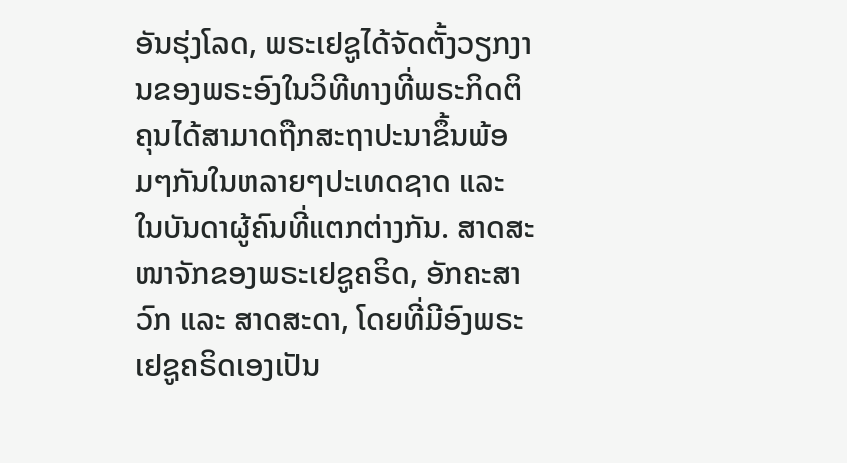ອັນຮຸ່ງໂລດ, ພຣະເຢຊູໄດ້ຈັດຕັ້ງວຽກງານຂອງພຣະອົງໃນວິທີທາງທີ່ພຣະກິດຕິຄຸນໄດ້ສາມາດຖືກສະຖາປະນາຂຶ້ນພ້ອມໆກັນໃນຫລາຍໆປະເທດຊາດ ແລະ ໃນບັນດາຜູ້ຄົນທີ່ແຕກຕ່າງກັນ. ສາດສະໜາຈັກຂອງພຣະເຢຊູຄຣິດ, ອັກຄະສາວົກ ແລະ ສາດສະດາ, ໂດຍທີ່ມີອົງພຣະເຢຊູຄຣິດເອງເປັນ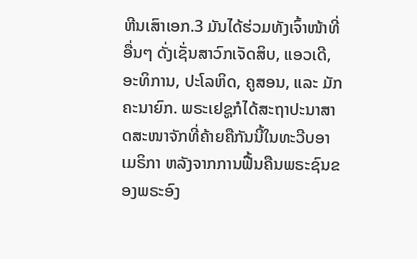ຫີນເສົາເອກ.3 ມັນໄດ້ຮ່ວມທັງເຈົ້າໜ້າທີ່ອື່ນໆ ດັ່ງເຊັ່ນສາວົກເຈັດສິບ, ແອວເດີ, ອະທິການ, ປະໂລຫິດ, ຄູສອນ, ແລະ ມັກຄະນາຍົກ. ພຣະເຢຊູກໍໄດ້ສະຖາປະນາສາດສະໜາຈັກທີ່ຄ້າຍຄືກັນນີ້ໃນທະວີບອາເມຣິກາ ຫລັງຈາກການຟື້ນຄືນພຣະຊົນຂອງພຣະອົງ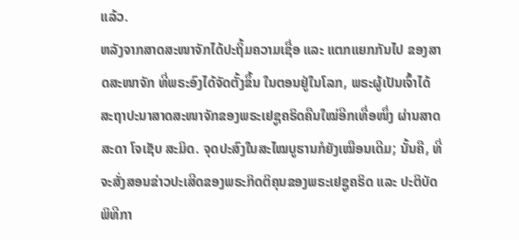ແລ້ວ.
ຫລັງຈາກສາດສະໜາຈັກໄດ້ປະຖິ້ມຄວາມເຊື່ອ ແລະ ແຕກແຍກກັນໄປ ຂອງສາດສະໜາຈັກ ທີ່ພຣະອົງໄດ້ຈັດຕັ້ງຂຶ້ນ ໃນຕອນຢູ່ໃນໂລກ, ພຣະຜູ້ເປັນເຈົ້າໄດ້ສະຖາປະນາສາດສະໜາຈັກຂອງພຣະເຢຊູຄຣິດຄືນໃໝ່ອີກເທື່ອໜຶ່ງ ຜ່ານສາດສະດາ ໂຈເຊັບ ສະມິດ. ຈຸດປະສົງໃນສະໄໝບູຮານກໍຍັງເໝືອນເດີມ; ນັ້ນຄື, ທີ່ຈະສັ່ງສອນຂ່າວປະເສີດຂອງພຣະກິດຕິຄຸນຂອງພຣະເຢຊູຄຣິດ ແລະ ປະຕິບັດພິທີກາ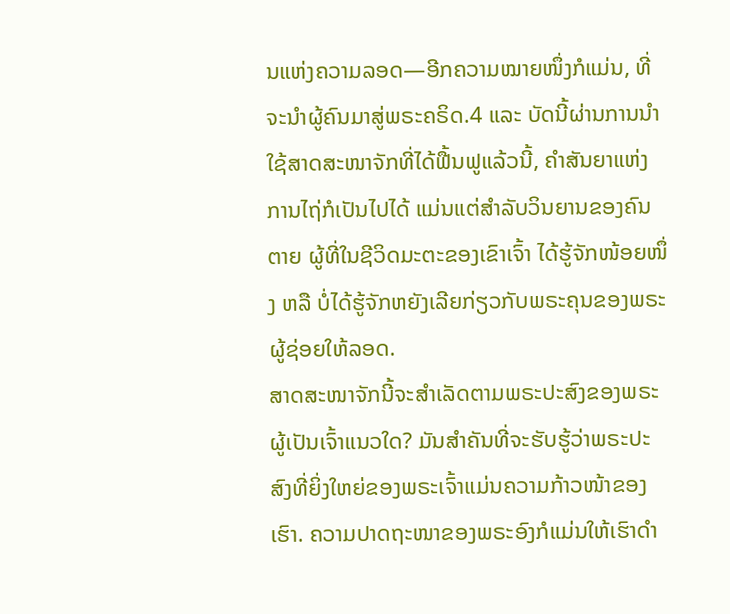ນແຫ່ງຄວາມລອດ—ອີກຄວາມໝາຍໜຶ່ງກໍແມ່ນ, ທີ່ຈະນຳຜູ້ຄົນມາສູ່ພຣະຄຣິດ.4 ແລະ ບັດນີ້ຜ່ານການນຳໃຊ້ສາດສະໜາຈັກທີ່ໄດ້ຟື້ນຟູແລ້ວນີ້, ຄຳສັນຍາແຫ່ງການໄຖ່ກໍເປັນໄປໄດ້ ແມ່ນແຕ່ສຳລັບວິນຍານຂອງຄົນຕາຍ ຜູ້ທີ່ໃນຊີວິດມະຕະຂອງເຂົາເຈົ້າ ໄດ້ຮູ້ຈັກໜ້ອຍໜຶ່ງ ຫລື ບໍ່ໄດ້ຮູ້ຈັກຫຍັງເລີຍກ່ຽວກັບພຣະຄຸນຂອງພຣະຜູ້ຊ່ອຍໃຫ້ລອດ.
ສາດສະໜາຈັກນີ້ຈະສຳເລັດຕາມພຣະປະສົງຂອງພຣະຜູ້ເປັນເຈົ້າແນວໃດ? ມັນສຳຄັນທີ່ຈະຮັບຮູ້ວ່າພຣະປະສົງທີ່ຍິ່ງໃຫຍ່ຂອງພຣະເຈົ້າແມ່ນຄວາມກ້າວໜ້າຂອງເຮົາ. ຄວາມປາດຖະໜາຂອງພຣະອົງກໍແມ່ນໃຫ້ເຮົາດຳ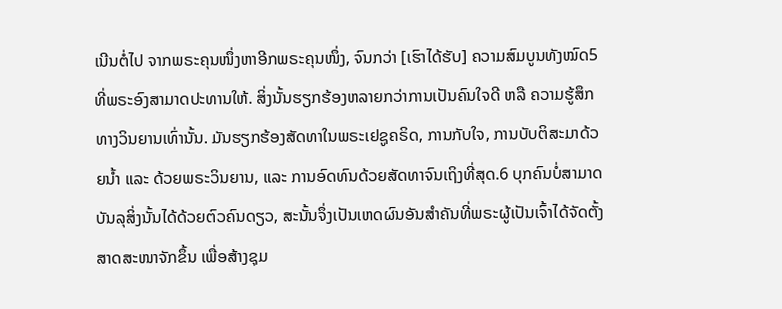ເນີນຕໍ່ໄປ ຈາກພຣະຄຸນໜຶ່ງຫາອີກພຣະຄຸນໜຶ່ງ, ຈົນກວ່າ [ເຮົາໄດ້ຮັບ] ຄວາມສົມບູນທັງໝົດ5 ທີ່ພຣະອົງສາມາດປະທານໃຫ້. ສິ່ງນັ້ນຮຽກຮ້ອງຫລາຍກວ່າການເປັນຄົນໃຈດີ ຫລື ຄວາມຮູ້ສຶກທາງວິນຍານເທົ່ານັ້ນ. ມັນຮຽກຮ້ອງສັດທາໃນພຣະເຢຊູຄຣິດ, ການກັບໃຈ, ການບັບຕິສະມາດ້ວຍນ້ຳ ແລະ ດ້ວຍພຣະວິນຍານ, ແລະ ການອົດທົນດ້ວຍສັດທາຈົນເຖິງທີ່ສຸດ.6 ບຸກຄົນບໍ່ສາມາດບັນລຸສິ່ງນັ້ນໄດ້ດ້ວຍຕົວຄົນດຽວ, ສະນັ້ນຈຶ່ງເປັນເຫດຜົນອັນສຳຄັນທີ່ພຣະຜູ້ເປັນເຈົ້າໄດ້ຈັດຕັ້ງສາດສະໜາຈັກຂຶ້ນ ເພື່ອສ້າງຊຸມ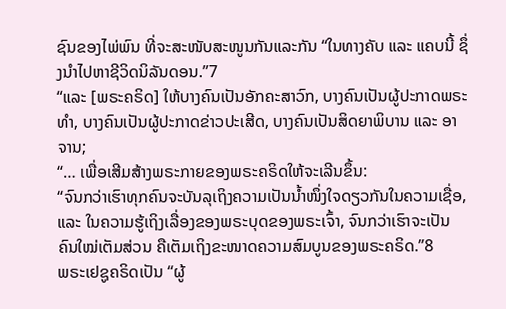ຊົນຂອງໄພ່ພົນ ທີ່ຈະສະໜັບສະໜູນກັນແລະກັນ “ໃນທາງຄັບ ແລະ ແຄບນີ້ ຊຶ່ງນຳໄປຫາຊີວິດນິລັນດອນ.”7
“ແລະ [ພຣະຄຣິດ] ໃຫ້ບາງຄົນເປັນອັກຄະສາວົກ, ບາງຄົນເປັນຜູ້ປະກາດພຣະທຳ, ບາງຄົນເປັນຜູ້ປະກາດຂ່າວປະເສີດ, ບາງຄົນເປັນສິດຍາພິບານ ແລະ ອາຈານ;
“… ເພື່ອເສີມສ້າງພຣະກາຍຂອງພຣະຄຣິດໃຫ້ຈະເລີນຂຶ້ນ:
“ຈົນກວ່າເຮົາທຸກຄົນຈະບັນລຸເຖິງຄວາມເປັນນ້ຳໜຶ່ງໃຈດຽວກັນໃນຄວາມເຊື່ອ, ແລະ ໃນຄວາມຮູ້ເຖິງເລື່ອງຂອງພຣະບຸດຂອງພຣະເຈົ້າ, ຈົນກວ່າເຮົາຈະເປັນຄົນໃໝ່ເຕັມສ່ວນ ຄືເຕັມເຖິງຂະໜາດຄວາມສົມບູນຂອງພຣະຄຣິດ.”8
ພຣະເຢຊູຄຣິດເປັນ “ຜູ້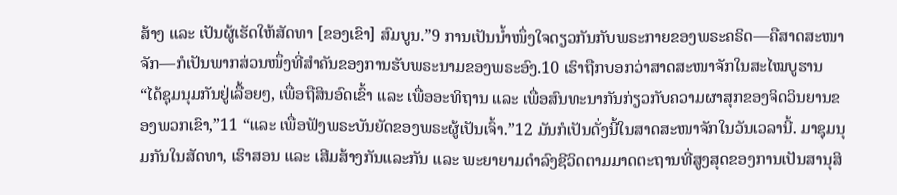ສ້າງ ແລະ ເປັນຜູ້ເຮັດໃຫ້ສັດທາ [ຂອງເຂົາ] ສົມບູນ.”9 ການເປັນນ້ຳໜຶ່ງໃຈດຽວກັນກັບພຣະກາຍຂອງພຣະຄຣິດ—ຄືສາດສະໜາຈັກ—ກໍເປັນພາກສ່ວນໜຶ່ງທີ່ສຳຄັນຂອງການຮັບພຣະນາມຂອງພຣະອົງ.10 ເຮົາຖືກບອກວ່າສາດສະໜາຈັກໃນສະໄໝບູຮານ “ໄດ້ຊຸມນຸມກັນຢູ່ເລື້ອຍໆ, ເພື່ອຖືສິນອົດເຂົ້າ ແລະ ເພື່ອອະທິຖານ ແລະ ເພື່ອສົນທະນາກັນກ່ຽວກັບຄວາມຜາສຸກຂອງຈິດວິນຍານຂອງພວກເຂົາ,”11 “ແລະ ເພື່ອຟັງພຣະບັນຍັດຂອງພຣະຜູ້ເປັນເຈົ້າ.”12 ມັນກໍເປັນດັ່ງນີ້ໃນສາດສະໜາຈັກໃນວັນເວລານີ້. ມາຊຸມນຸມກັນໃນສັດທາ, ເຮົາສອນ ແລະ ເສີມສ້າງກັນແລະກັນ ແລະ ພະຍາຍາມດຳລົງຊີວິດຕາມມາດຕະຖານທີ່ສູງສຸດຂອງການເປັນສານຸສິ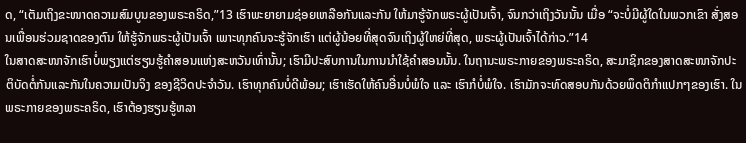ດ, “ເຕັມເຖິງຂະໜາດຄວາມສົມບູນຂອງພຣະຄຣິດ,”13 ເຮົາພະຍາຍາມຊ່ອຍເຫລືອກັນແລະກັນ ໃຫ້ມາຮູ້ຈັກພຣະຜູ້ເປັນເຈົ້າ, ຈົນກວ່າເຖິງວັນນັ້ນ ເມື່ອ “ຈະບໍ່ມີຜູ້ໃດໃນພວກເຂົາ ສັ່ງສອນເພື່ອນຮ່ວມຊາດຂອງຕົນ ໃຫ້ຮູ້ຈັກພຣະຜູ້ເປັນເຈົ້າ ເພາະທຸກຄົນຈະຮູ້ຈັກເຮົາ ແຕ່ຜູ້ນ້ອຍທີ່ສຸດຈົນເຖິງຜູ້ໃຫຍ່ທີ່ສຸດ, ພຣະຜູ້ເປັນເຈົ້າໄດ້ກ່າວ.”14
ໃນສາດສະໜາຈັກເຮົາບໍ່ພຽງແຕ່ຮຽນຮູ້ຄຳສອນແຫ່ງສະຫວັນເທົ່ານັ້ນ; ເຮົາມີປະສົບການໃນການນຳໃຊ້ຄຳສອນນັ້ນ. ໃນຖານະພຣະກາຍຂອງພຣະຄຣິດ, ສະມາຊິກຂອງສາດສະໜາຈັກປະຕິບັດຕໍ່ກັນແລະກັນໃນຄວາມເປັນຈິງ ຂອງຊີວິດປະຈຳວັນ. ເຮົາທຸກຄົນບໍ່ດີພ້ອມ; ເຮົາເຮັດໃຫ້ຄົນອື່ນບໍ່ພໍໃຈ ແລະ ເຮົາກໍບໍ່ພໍໃຈ. ເຮົາມັກຈະທົດສອບກັນດ້ວຍພຶດຕິກຳແປກໆຂອງເຮົາ. ໃນພຣະກາຍຂອງພຣະຄຣິດ, ເຮົາຕ້ອງຮຽນຮູ້ຫລາ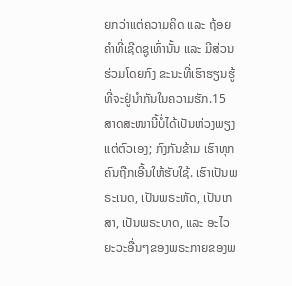ຍກວ່າແຕ່ຄວາມຄິດ ແລະ ຖ້ອຍຄຳທີ່ເຊີດຊູເທົ່ານັ້ນ ແລະ ມີສ່ວນຮ່ວມໂດຍກົງ ຂະນະທີ່ເຮົາຮຽນຮູ້ທີ່ຈະຢູ່ນຳກັນໃນຄວາມຮັກ.15
ສາດສະໜານີ້ບໍ່ໄດ້ເປັນຫ່ວງພຽງແຕ່ຕົວເອງ; ກົງກັນຂ້າມ ເຮົາທຸກຄົນຖືກເອີ້ນໃຫ້ຮັບໃຊ້. ເຮົາເປັນພຣະເນດ, ເປັນພຣະຫັດ, ເປັນເກສາ, ເປັນພຣະບາດ, ແລະ ອະໄວຍະວະອື່ນໆຂອງພຣະກາຍຂອງພ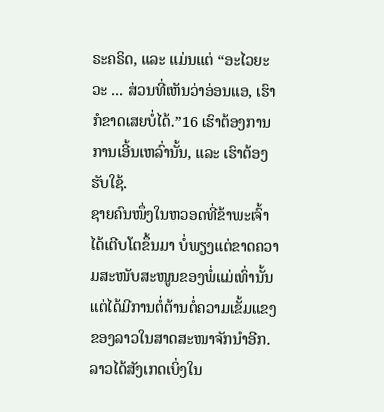ຣະຄຣິດ, ແລະ ແມ່ນແຕ່ “ອະໄວຍະວະ ... ສ່ວນທີ່ເຫັນວ່າອ່ອນແອ, ເຮົາກໍຂາດເສຍບໍ່ໄດ້.”16 ເຮົາຕ້ອງການ ການເອີ້ນເຫລົ່ານັ້ນ, ແລະ ເຮົາຕ້ອງຮັບໃຊ້.
ຊາຍຄົນໜຶ່ງໃນຫວອດທີ່ຂ້າພະເຈົ້າໄດ້ເຕີບໂຕຂຶ້ນມາ ບໍ່ພຽງແຕ່ຂາດຄວາມສະໜັບສະໜູນຂອງພໍ່ແມ່ເທົ່ານັ້ນ ແຕ່ໄດ້ມີການຕໍ່ຕ້ານຕໍ່ຄວາມເຂັ້ມແຂງຂອງລາວໃນສາດສະໜາຈັກນຳອີກ. ລາວໄດ້ສັງເກດເບິ່ງໃນ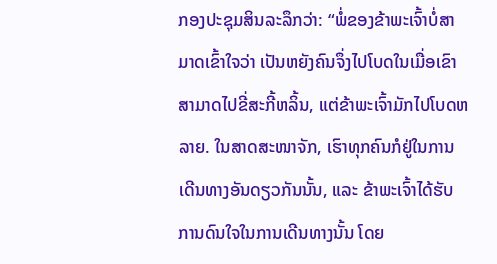ກອງປະຊຸມສິນລະລຶກວ່າ: “ພໍ່ຂອງຂ້າພະເຈົ້າບໍ່ສາມາດເຂົ້າໃຈວ່າ ເປັນຫຍັງຄົນຈຶ່ງໄປໂບດໃນເມື່ອເຂົາສາມາດໄປຂີ່ສະກີ້ຫລິ້ນ, ແຕ່ຂ້າພະເຈົ້າມັກໄປໂບດຫລາຍ. ໃນສາດສະໜາຈັກ, ເຮົາທຸກຄົນກໍຢູ່ໃນການເດີນທາງອັນດຽວກັນນັ້ນ, ແລະ ຂ້າພະເຈົ້າໄດ້ຮັບການດົນໃຈໃນການເດີນທາງນັ້ນ ໂດຍ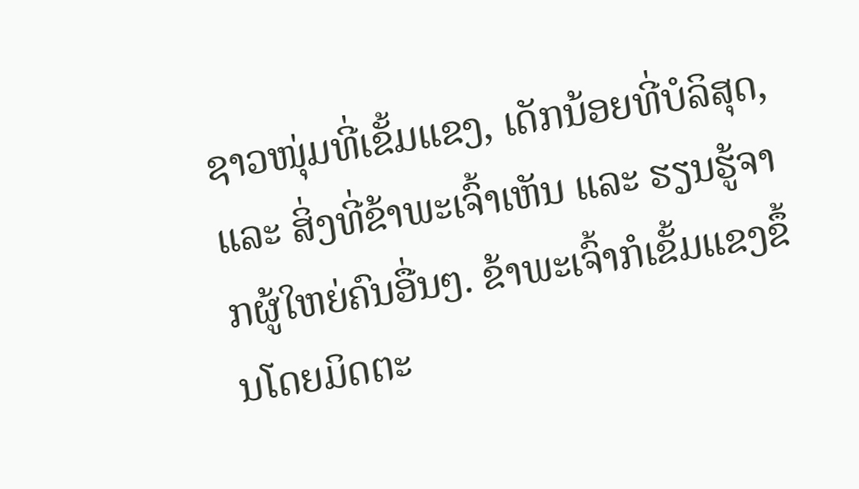ຊາວໜຸ່ມທີ່ເຂັ້ມແຂງ, ເດັກນ້ອຍທີ່ບໍລິສຸດ, ແລະ ສິ່ງທີ່ຂ້າພະເຈົ້າເຫັນ ແລະ ຮຽນຮູ້ຈາກຜູ້ໃຫຍ່ຄົນອື່ນໆ. ຂ້າພະເຈົ້າກໍເຂັ້ມແຂງຂຶ້ນໂດຍມິດຕະ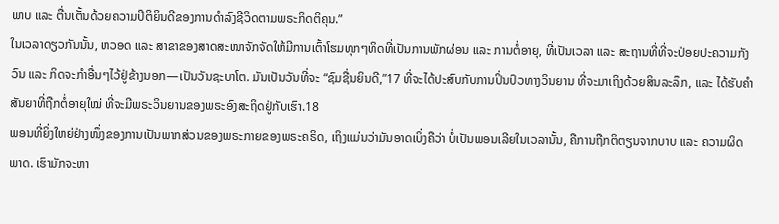ພາບ ແລະ ຕື່ນເຕັ້ນດ້ວຍຄວາມປິຕິຍິນດີຂອງການດຳລົງຊີວິດຕາມພຣະກິດຕິຄຸນ.”
ໃນເວລາດຽວກັນນັ້ນ, ຫວອດ ແລະ ສາຂາຂອງສາດສະໜາຈັກຈັດໃຫ້ມີການເຕົ້າໂຮມທຸກໆທິດທີ່ເປັນການພັກຜ່ອນ ແລະ ການຕໍ່ອາຍຸ, ທີ່ເປັນເວລາ ແລະ ສະຖານທີ່ທີ່ຈະປ່ອຍປະຄວາມກັງວົນ ແລະ ກິດຈະກຳອື່ນໆໄວ້ຢູ່ຂ້າງນອກ—ເປັນວັນຊະບາໂຕ. ມັນເປັນວັນທີ່ຈະ “ຊົມຊື່ນຍິນດີ,”17 ທີ່ຈະໄດ້ປະສົບກັບການປິ່ນປົວທາງວິນຍານ ທີ່ຈະມາເຖິງດ້ວຍສິນລະລຶກ, ແລະ ໄດ້ຮັບຄຳສັນຍາທີ່ຖືກຕໍ່ອາຍຸໃໝ່ ທີ່ຈະມີພຣະວິນຍານຂອງພຣະອົງສະຖິດຢູ່ກັບເຮົາ.18
ພອນທີ່ຍິ່ງໃຫຍ່ຢ່າງໜຶ່ງຂອງການເປັນພາກສ່ວນຂອງພຣະກາຍຂອງພຣະຄຣິດ, ເຖິງແມ່ນວ່າມັນອາດເບິ່ງຄືວ່າ ບໍ່ເປັນພອນເລີຍໃນເວລານັ້ນ, ຄືການຖືກຕິຕຽນຈາກບາບ ແລະ ຄວາມຜິດພາດ. ເຮົາມັກຈະຫາ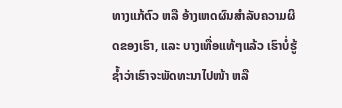ທາງແກ້ຕົວ ຫລື ອ້າງເຫດຜົນສຳລັບຄວາມຜິດຂອງເຮົາ, ແລະ ບາງເທື່ອແທ້ໆແລ້ວ ເຮົາບໍ່ຮູ້ຊ້ຳວ່າເຮົາຈະພັດທະນາໄປໜ້າ ຫລື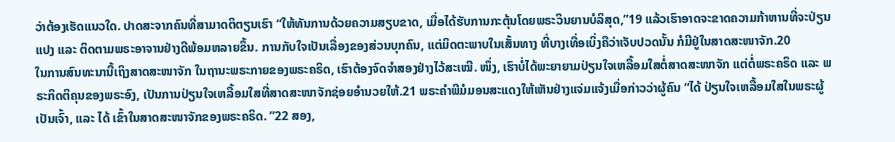ວ່າຕ້ອງເຮັດແນວໃດ. ປາດສະຈາກຄົນທີ່ສາມາດຕິຕຽນເຮົາ “ໃຫ້ທັນການດ້ວຍຄວາມສຽບຂາດ, ເມື່ອໄດ້ຮັບການກະຕຸ້ນໂດຍພຣະວິນຍານບໍລິສຸດ,”19 ແລ້ວເຮົາອາດຈະຂາດຄວາມກ້າຫານທີ່ຈະປ່ຽນແປງ ແລະ ຕິດຕາມພຣະອາຈານຢ່າງດີພ້ອມຫລາຍຂຶ້ນ. ການກັບໃຈເປັນເລື່ອງຂອງສ່ວນບຸກຄົນ, ແຕ່ມິດຕະພາບໃນເສັ້ນທາງ ທີ່ບາງເທື່ອເບິ່ງຄືວ່າເຈັບປວດນັ້ນ ກໍມີຢູ່ໃນສາດສະໜາຈັກ.20
ໃນການສົນທະນານີ້ເຖິງສາດສະໜາຈັກ ໃນຖານະພຣະກາຍຂອງພຣະຄຣິດ, ເຮົາຕ້ອງຈົດຈຳສອງຢ່າງໄວ້ສະເໝີ. ໜຶ່ງ, ເຮົາບໍ່ໄດ້ພະຍາຍາມປ່ຽນໃຈເຫລື້ອມໃສຕໍ່ສາດສະໜາຈັກ ແຕ່ຕໍ່ພຣະຄຣິດ ແລະ ພຣະກິດຕິຄຸນຂອງພຣະອົງ, ເປັນການປ່ຽນໃຈເຫລື້ອມໃສທີ່ສາດສະໜາຈັກຊ່ອຍອຳນວຍໃຫ້.21 ພຣະຄຳພີມໍມອນສະແດງໃຫ້ເຫັນຢ່າງແຈ່ມແຈ້ງເມື່ອກ່າວວ່າຜູ້ຄົນ “ໄດ້ ປ່ຽນໃຈເຫລື້ອມໃສໃນພຣະຜູ້ເປັນເຈົ້າ, ແລະ ໄດ້ ເຂົ້າໃນສາດສະໜາຈັກຂອງພຣະຄຣິດ. ”22 ສອງ,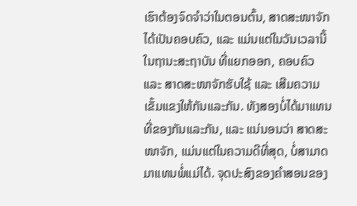ເຮົາຕ້ອງຈົດຈຳວ່າໃນຕອນຕົ້ນ, ສາດສະໜາຈັກໄດ້ເປັນຄອບຄົວ, ແລະ ແມ່ນແຕ່ໃນວັນເວລານີ້ໃນຖານະສະຖາບັນ ທີ່ແຍກອອກ, ຄອບຄົວ ແລະ ສາດສະໜາຈັກຮັບໃຊ້ ແລະ ເສີມຄວາມເຂັ້ມແຂງໃຫ້ກັນແລະກັນ. ທັງສອງບໍ່ໄດ້ມາແທນທີ່ຂອງກັນແລະກັນ, ແລະ ແນ່ນອນວ່າ ສາດສະໜາຈັກ, ແມ່ນແຕ່ໃນຄວາມດີທີ່ສຸດ, ບໍ່ສາມາດມາແທນພໍ່ແມ່ໄດ້. ຈຸດປະສົງຂອງຄຳສອນຂອງ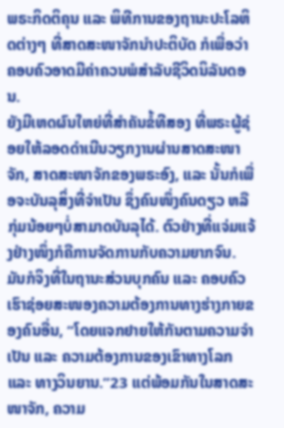ພຣະກິດຕິຄຸນ ແລະ ພິທີການຂອງຖານະປະໂລຫິດຕ່າງໆ ທີ່ສາດສະໜາຈັກນຳປະຕິບັດ ກໍເພື່ອວ່າຄອບຄົວອາດມີຄ່າຄວນພໍສຳລັບຊີວິດນິລັນດອນ.
ຍັງມີເຫດຜົນໃຫຍ່ທີ່ສຳຄັນຂໍ້ທີສອງ ທີ່ພຣະຜູ້ຊ່ອຍໃຫ້ລອດດຳເນີນວຽກງານຜ່ານສາດສະໜາຈັກ, ສາດສະໜາຈັກຂອງພຣະອົງ, ແລະ ນັ້ນກໍເພື່ອຈະບັນລຸສິ່ງທີ່ຈຳເປັນ ຊຶ່ງຄົນໜຶ່ງຄົນດຽວ ຫລື ກຸ່ມນ້ອຍໆບໍ່ສາມາດບັນລຸໄດ້. ຕົວຢ່າງທີ່ແຈ່ມແຈ້ງຢ່າງໜຶ່ງກໍຄືການຈັດການກັບຄວາມຍາກຈົນ. ມັນກໍຈິງທີ່ໃນຖານະສ່ວນບຸກຄົນ ແລະ ຄອບຄົວ ເຮົາຊ່ອຍສະໜອງຄວາມຕ້ອງການທາງຮ່າງກາຍຂອງຄົນອື່ນ, “ໂດຍແຈກຢາຍໃຫ້ກັນຕາມຄວາມຈຳເປັນ ແລະ ຄວາມຕ້ອງການຂອງເຂົາທາງໂລກ ແລະ ທາງວິນຍານ.”23 ແຕ່ພ້ອມກັນໃນສາດສະໜາຈັກ, ຄວາມ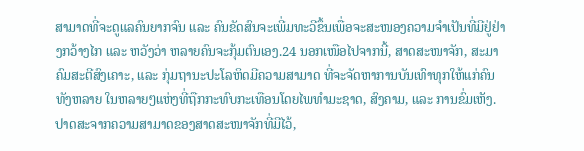ສາມາດທີ່ຈະດູແລຄົນຍາກຈົນ ແລະ ຄົນຂັດສົນຈະເພີ່ມທະວີຂຶ້ນເພື່ອຈະສະໜອງຄວາມຈຳເປັນທີ່ມີຢູ່ຢ່າງກວ້າງໄກ ແລະ ຫວັງວ່າ ຫລາຍຄົນຈະກຸ້ມຕົນເອງ.24 ນອກເໜືອໄປຈາກນີ້, ສາດສະໜາຈັກ, ສະມາຄົມສະຕີສົງເຄາະ, ແລະ ກຸ່ມຖານະປະໂລຫິດມີຄວາມສາມາດ ທີ່ຈະຈັດຫາການບັນເທົາທຸກໃຫ້ແກ່ຄົນທັງຫລາຍ ໃນຫລາຍໆແຫ່ງທີ່ຖືກກະທົບກະເທືອນໂດຍໄພທຳມະຊາດ, ສົງຄາມ, ແລະ ການຂົ່ມເຫັງ.
ປາດສະຈາກຄວາມສາມາດຂອງສາດສະໜາຈັກທີ່ມີໄວ້,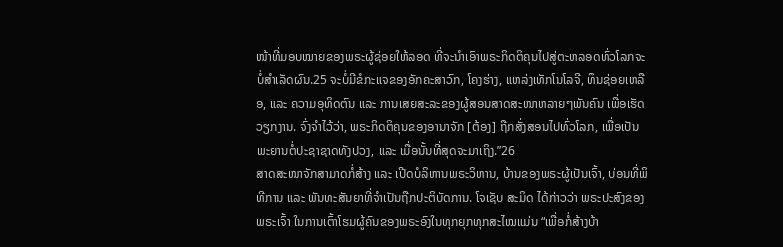ໜ້າທີ່ມອບໝາຍຂອງພຣະຜູ້ຊ່ອຍໃຫ້ລອດ ທີ່ຈະນຳເອົາພຣະກິດຕິຄຸນໄປສູ່ຕະຫລອດທົ່ວໂລກຈະບໍ່ສຳເລັດຜົນ.25 ຈະບໍ່ມີຂໍກະແຈຂອງອັກຄະສາວົກ, ໂຄງຮ່າງ, ແຫລ່ງເທັກໂນໂລຈີ, ທຶນຊ່ອຍເຫລືອ, ແລະ ຄວາມອຸທິດຕົນ ແລະ ການເສຍສະລະຂອງຜູ້ສອນສາດສະໜາຫລາຍໆພັນຄົນ ເພື່ອເຮັດວຽກງານ. ຈົ່ງຈຳໄວ້ວ່າ, ພຣະກິດຕິຄຸນຂອງອານາຈັກ [ຕ້ອງ] ຖືກສັ່ງສອນໄປທົ່ວໂລກ, ເພື່ອເປັນພະຍານຕໍ່ປະຊາຊາດທັງປວງ, ແລະ ເມື່ອນັ້ນທີ່ສຸດຈະມາເຖິງ.”26
ສາດສະໜາຈັກສາມາດກໍ່ສ້າງ ແລະ ເປີດບໍລິຫານພຣະວິຫານ, ບ້ານຂອງພຣະຜູ້ເປັນເຈົ້າ, ບ່ອນທີ່ພິທີການ ແລະ ພັນທະສັນຍາທີ່ຈຳເປັນຖືກປະຕິບັດການ. ໂຈເຊັບ ສະມິດ ໄດ້ກ່າວວ່າ ພຣະປະສົງຂອງພຣະເຈົ້າ ໃນການເຕົ້າໂຮມຜູ້ຄົນຂອງພຣະອົງໃນທຸກຍຸກທຸກສະໄໝແມ່ນ “ເພື່ອກໍ່ສ້າງບ້າ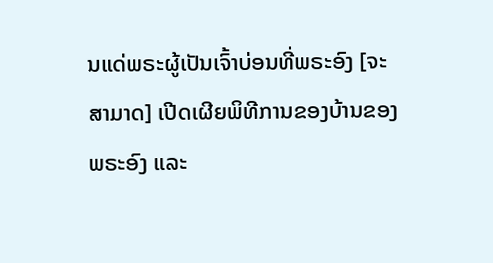ນແດ່ພຣະຜູ້ເປັນເຈົ້າບ່ອນທີ່ພຣະອົງ [ຈະສາມາດ] ເປີດເຜີຍພິທີການຂອງບ້ານຂອງພຣະອົງ ແລະ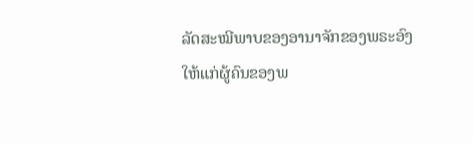ລັດສະໝີພາບຂອງອານາຈັກຂອງພຣະອົງ ໃຫ້ແກ່ຜູ້ຄົນຂອງພ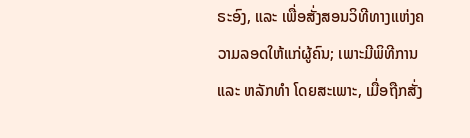ຣະອົງ, ແລະ ເພື່ອສັ່ງສອນວິທີທາງແຫ່ງຄວາມລອດໃຫ້ແກ່ຜູ້ຄົນ; ເພາະມີພິທີການ ແລະ ຫລັກທຳ ໂດຍສະເພາະ, ເມື່ອຖືກສັ່ງ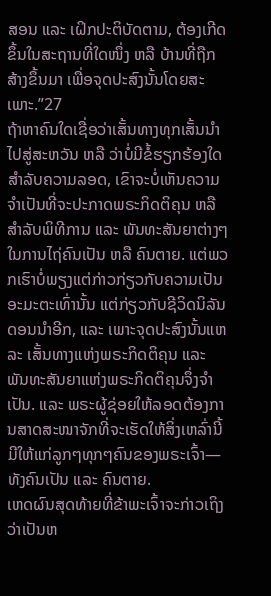ສອນ ແລະ ເຝິກປະຕິບັດຕາມ, ຕ້ອງເກີດຂຶ້ນໃນສະຖານທີ່ໃດໜຶ່ງ ຫລື ບ້ານທີ່ຖືກສ້າງຂຶ້ນມາ ເພື່ອຈຸດປະສົງນັ້ນໂດຍສະເພາະ.”27
ຖ້າຫາຄົນໃດເຊື່ອວ່າເສັ້ນທາງທຸກເສັ້ນນຳໄປສູ່ສະຫວັນ ຫລື ວ່າບໍ່ມີຂໍ້ຮຽກຮ້ອງໃດສຳລັບຄວາມລອດ, ເຂົາຈະບໍ່ເຫັນຄວາມຈຳເປັນທີ່ຈະປະກາດພຣະກິດຕິຄຸນ ຫລື ສຳລັບພິທີການ ແລະ ພັນທະສັນຍາຕ່າງໆໃນການໄຖ່ຄົນເປັນ ຫລື ຄົນຕາຍ. ແຕ່ພວກເຮົາບໍ່ພຽງແຕ່ກ່າວກ່ຽວກັບຄວາມເປັນອະມະຕະເທົ່ານັ້ນ ແຕ່ກ່ຽວກັບຊີວິດນິລັນດອນນຳອີກ, ແລະ ເພາະຈຸດປະສົງນັ້ນແຫລະ ເສັ້ນທາງແຫ່ງພຣະກິດຕິຄຸນ ແລະ ພັນທະສັນຍາແຫ່ງພຣະກິດຕິຄຸນຈຶ່ງຈຳເປັນ. ແລະ ພຣະຜູ້ຊ່ອຍໃຫ້ລອດຕ້ອງການສາດສະໜາຈັກທີ່ຈະເຮັດໃຫ້ສິ່ງເຫລົ່ານີ້ມີໃຫ້ແກ່ລູກໆທຸກໆຄົນຂອງພຣະເຈົ້າ—ທັງຄົນເປັນ ແລະ ຄົນຕາຍ.
ເຫດຜົນສຸດທ້າຍທີ່ຂ້າພະເຈົ້າຈະກ່າວເຖິງວ່າເປັນຫ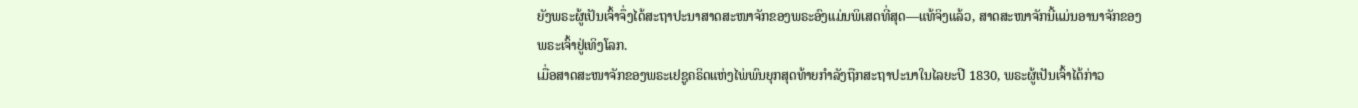ຍັງພຣະຜູ້ເປັນເຈົ້າຈຶ່ງໄດ້ສະຖາປະນາສາດສະໜາຈັກຂອງພຣະອົງແມ່ນພິເສດທີ່ສຸດ—ແທ້ຈິງແລ້ວ, ສາດສະໜາຈັກນີ້ແມ່ນອານາຈັກຂອງພຣະເຈົ້າຢູ່ເທິງໂລກ.
ເມື່ອສາດສະໜາຈັກຂອງພຣະເຢຊູຄຣິດແຫ່ງໄພ່ພົນຍຸກສຸດທ້າຍກຳລັງຖືກສະຖາປະນາໃນໄລຍະປີ 1830, ພຣະຜູ້ເປັນເຈົ້າໄດ້ກ່າວ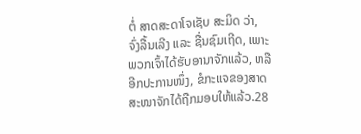ຕໍ່ ສາດສະດາໂຈເຊັບ ສະມິດ ວ່າ, ຈົ່ງລື້ນເລີງ ແລະ ຊື່ນຊົມເຖີດ, ເພາະພວກເຈົ້າໄດ້ຮັບອານາຈັກແລ້ວ, ຫລື ອີກປະການໜຶ່ງ, ຂໍກະແຈຂອງສາດສະໜາຈັກໄດ້ຖືກມອບໃຫ້ແລ້ວ.28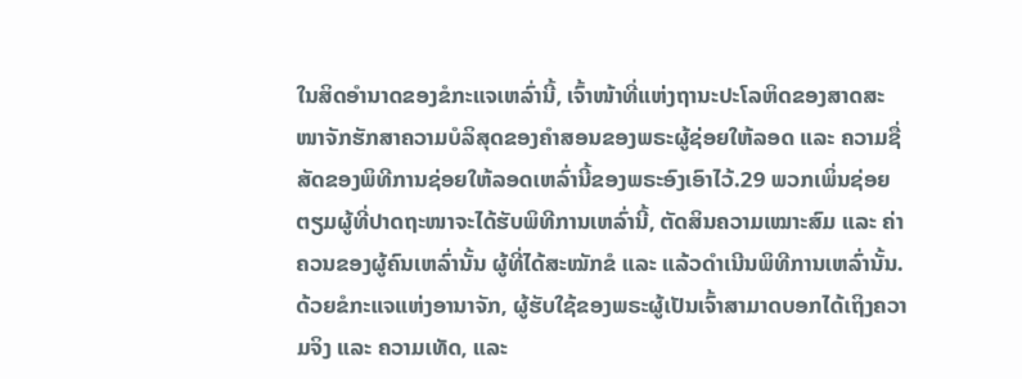ໃນສິດອຳນາດຂອງຂໍກະແຈເຫລົ່ານີ້, ເຈົ້າໜ້າທີ່ແຫ່ງຖານະປະໂລຫິດຂອງສາດສະໜາຈັກຮັກສາຄວາມບໍລິສຸດຂອງຄຳສອນຂອງພຣະຜູ້ຊ່ອຍໃຫ້ລອດ ແລະ ຄວາມຊື່ສັດຂອງພິທີການຊ່ອຍໃຫ້ລອດເຫລົ່ານີ້ຂອງພຣະອົງເອົາໄວ້.29 ພວກເພິ່ນຊ່ອຍຕຽມຜູ້ທີ່ປາດຖະໜາຈະໄດ້ຮັບພິທີການເຫລົ່ານີ້, ຕັດສິນຄວາມເໝາະສົມ ແລະ ຄ່າຄວນຂອງຜູ້ຄົນເຫລົ່ານັ້ນ ຜູ້ທີ່ໄດ້ສະໝັກຂໍ ແລະ ແລ້ວດຳເນີນພິທີການເຫລົ່ານັ້ນ.
ດ້ວຍຂໍກະແຈແຫ່ງອານາຈັກ, ຜູ້ຮັບໃຊ້ຂອງພຣະຜູ້ເປັນເຈົ້າສາມາດບອກໄດ້ເຖິງຄວາມຈິງ ແລະ ຄວາມເທັດ, ແລະ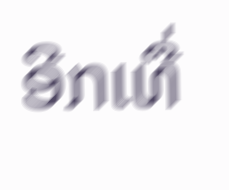ອີກເທື່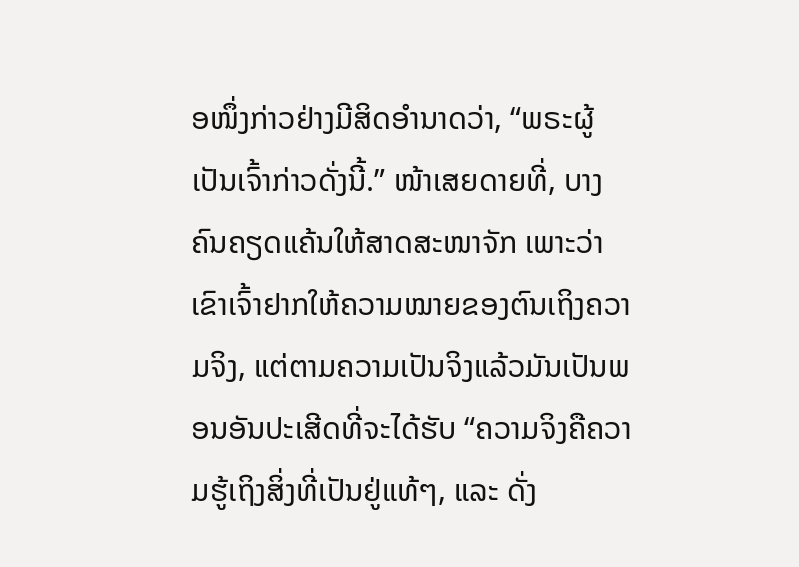ອໜຶ່ງກ່າວຢ່າງມີສິດອຳນາດວ່າ, “ພຣະຜູ້ເປັນເຈົ້າກ່າວດັ່ງນີ້.” ໜ້າເສຍດາຍທີ່, ບາງຄົນຄຽດແຄ້ນໃຫ້ສາດສະໜາຈັກ ເພາະວ່າເຂົາເຈົ້າຢາກໃຫ້ຄວາມໝາຍຂອງຕົນເຖິງຄວາມຈິງ, ແຕ່ຕາມຄວາມເປັນຈິງແລ້ວມັນເປັນພອນອັນປະເສີດທີ່ຈະໄດ້ຮັບ “ຄວາມຈິງຄືຄວາມຮູ້ເຖິງສິ່ງທີ່ເປັນຢູ່ແທ້ໆ, ແລະ ດັ່ງ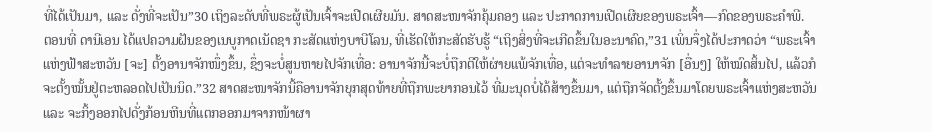ທີ່ໄດ້ເປັນມາ, ແລະ ດັ່ງທີ່ຈະເປັນ”30 ເຖິງລະດັບທີ່ພຣະຜູ້ເປັນເຈົ້າຈະເປີດເຜີຍມັນ. ສາດສະໜາຈັກຄຸ້ມຄອງ ແລະ ປະກາດການເປີດເຜີຍຂອງພຣະເຈົ້າ—ກົດຂອງພຣະຄຳພີ.
ຕອນທີ່ ດານີເອນ ໄດ້ແປຄວາມຝັນຂອງເນບູກາດເນັດຊາ ກະສັດແຫ່ງບາບີໂລນ, ທີ່ເຮັດໃຫ້ກະສັດຮັບຮູ້ “ເຖິງສິ່ງທີ່ຈະເກີດຂຶ້ນໃນອະນາຄົດ,”31 ເພິ່ນຈຶ່ງໄດ້ປະກາດວ່າ “ພຣະເຈົ້າແຫ່ງຟ້າສະຫວັນ [ຈະ] ຕັ້ງອານາຈັກໜຶ່ງຂຶ້ນ, ຊຶ່ງຈະບໍ່ສູນຫາຍໄປຈັກເທື່ອ: ອານາຈັກນີ້ຈະບໍ່ຖືກຕີໃຫ້ຜ່າຍແພ້ຈັກເທື່ອ, ແຕ່ຈະທຳລາຍອານາຈັກ [ອື່ນໆ] ໃຫ້ໝົດສິ້ນໄປ, ແລ້ວກໍຈະຕັ້ງໝັ້ນຢູ່ຕະຫລອດໄປເປັນນິດ.”32 ສາດສະໜາຈັກນີ້ຄືອານາຈັກຍຸກສຸດທ້າຍທີ່ຖືກພະຍາກອນໄວ້ ທີ່ມະນຸດບໍ່ໄດ້ສ້າງຂຶ້ນມາ, ແຕ່ຖືກຈັດຕັ້ງຂຶ້ນມາໂດຍພຣະເຈົ້າແຫ່ງສະຫວັນ ແລະ ຈະກິ້ງອອກໄປດັ່ງກ້ອນຫີນທີ່ແຕກອອກມາຈາກໜ້າຜາ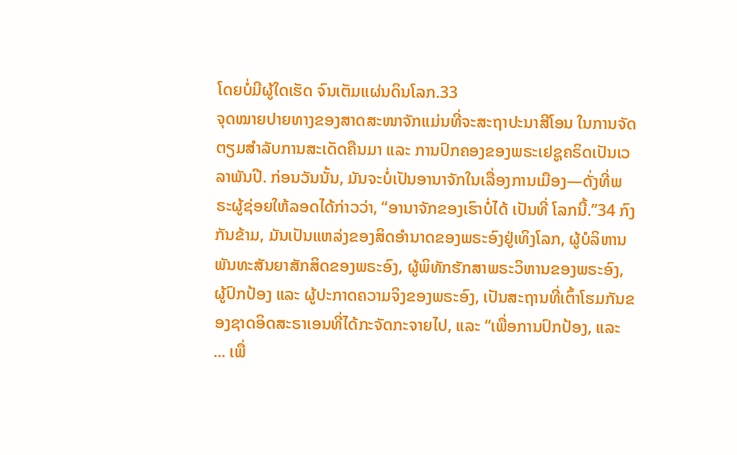ໂດຍບໍ່ມີຜູ້ໃດເຮັດ ຈົນເຕັມແຜ່ນດິນໂລກ.33
ຈຸດໝາຍປາຍທາງຂອງສາດສະໜາຈັກແມ່ນທີ່ຈະສະຖາປະນາສີໂອນ ໃນການຈັດຕຽມສຳລັບການສະເດັດຄືນມາ ແລະ ການປົກຄອງຂອງພຣະເຢຊູຄຣິດເປັນເວລາພັນປີ. ກ່ອນວັນນັ້ນ, ມັນຈະບໍ່ເປັນອານາຈັກໃນເລື່ອງການເມືອງ—ດັ່ງທີ່ພຣະຜູ້ຊ່ອຍໃຫ້ລອດໄດ້ກ່າວວ່າ, “ອານາຈັກຂອງເຮົາບໍ່ໄດ້ ເປັນທີ່ ໂລກນີ້.”34 ກົງກັນຂ້າມ, ມັນເປັນແຫລ່ງຂອງສິດອຳນາດຂອງພຣະອົງຢູ່ເທິງໂລກ, ຜູ້ບໍລິຫານພັນທະສັນຍາສັກສິດຂອງພຣະອົງ, ຜູ້ພິທັກຮັກສາພຣະວິຫານຂອງພຣະອົງ, ຜູ້ປົກປ້ອງ ແລະ ຜູ້ປະກາດຄວາມຈິງຂອງພຣະອົງ, ເປັນສະຖານທີ່ເຕົ້າໂຮມກັນຂອງຊາດອິດສະຣາເອນທີ່ໄດ້ກະຈັດກະຈາຍໄປ, ແລະ “ເພື່ອການປົກປ້ອງ, ແລະ ... ເພື່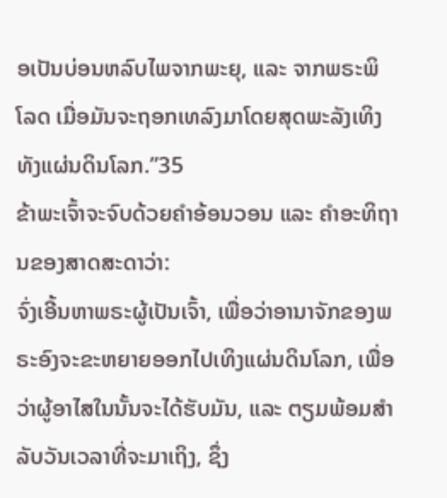ອເປັນບ່ອນຫລົບໄພຈາກພະຍຸ, ແລະ ຈາກພຣະພິໂລດ ເມື່ອມັນຈະຖອກເທລົງມາໂດຍສຸດພະລັງເທິງທັງແຜ່ນດິນໂລກ.”35
ຂ້າພະເຈົ້າຈະຈົບດ້ວຍຄຳອ້ອນວອນ ແລະ ຄຳອະທິຖານຂອງສາດສະດາວ່າ:
ຈົ່ງເອີ້ນຫາພຣະຜູ້ເປັນເຈົ້າ, ເພື່ອວ່າອານາຈັກຂອງພຣະອົງຈະຂະຫຍາຍອອກໄປເທິງແຜ່ນດິນໂລກ, ເພື່ອວ່າຜູ້ອາໄສໃນນັ້ນຈະໄດ້ຮັບມັນ, ແລະ ຕຽມພ້ອມສຳລັບວັນເວລາທີ່ຈະມາເຖິງ, ຊຶ່ງ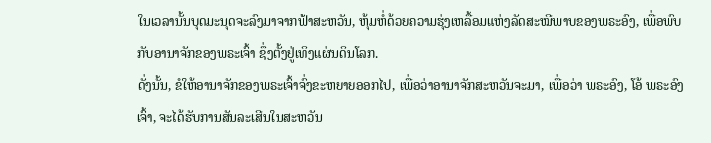ໃນເວລານັ້ນບຸດມະນຸດຈະລົງມາຈາກຟ້າສະຫວັນ, ຫຸ້ມຫໍ່ດ້ວຍຄວາມຮຸ່ງເຫລື້ອມແຫ່ງລັດສະໝີພາບຂອງພຣະອົງ, ເພື່ອພົບກັບອານາຈັກຂອງພຣະເຈົ້າ ຊຶ່ງຕັ້ງຢູ່ເທິງແຜ່ນດິນໂລກ.
ດັ່ງນັ້ນ, ຂໍໃຫ້ອານາຈັກຂອງພຣະເຈົ້າຈົ່ງຂະຫຍາຍອອກໄປ, ເພື່ອວ່າອານາຈັກສະຫວັນຈະມາ, ເພື່ອວ່າ ພຣະອົງ, ໂອ້ ພຣະອົງເຈົ້າ, ຈະໄດ້ຮັບການສັນລະເສີນໃນສະຫວັນ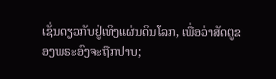ເຊັ່ນດຽວກັບຢູ່ເທິງແຜ່ນດິນໂລກ, ເພື່ອວ່າສັດຕູຂອງພຣະອົງຈະຖືກປາບ;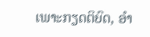ເພາະກຽດຕິຍົດ, ອຳ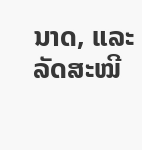ນາດ, ແລະ ລັດສະໝີ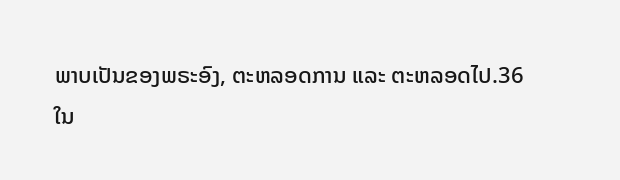ພາບເປັນຂອງພຣະອົງ, ຕະຫລອດການ ແລະ ຕະຫລອດໄປ.36
ໃນ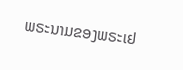ພຣະນາມຂອງພຣະເຢ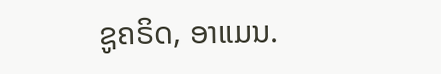ຊູຄຣິດ, ອາແມນ.